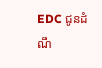EDC ជូនដំណឹ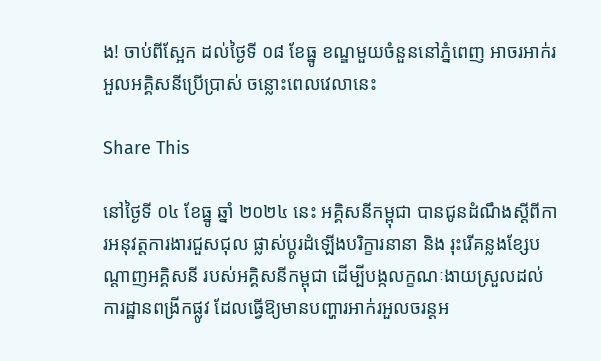ង! ចាប់ពីស្អែក ដល់ថ្ងៃទី ០៨ ខែធ្នូ ខណ្ឌមួយចំនួននៅភ្នំពេញ អាចរអាក់រអួលអគ្គិសនីប្រើប្រាស់ ចន្លោះពេលវេលានេះ

Share This

នៅថ្ងៃទី ០៤ ខែធ្នូ ឆ្នាំ ២០២៤ នេះ អគ្គិសនីកម្ពុជា បានជូនដំណឹងស្ដីពីការអនុវត្តការងារជួសជុល ផ្លាស់ប្ដូរដំឡើងបរិក្ខារនានា និង រុះរើគន្លងខ្សែបណ្ដាញអគ្គិសនី របស់អគ្គិសនីកម្ពុជា ដើម្បីបង្កលក្ខណៈងាយស្រួលដល់ការដ្ឋានពង្រីកផ្លូវ ដែលធ្វើឱ្យមានបញ្ហារអាក់រអួលចរន្តអ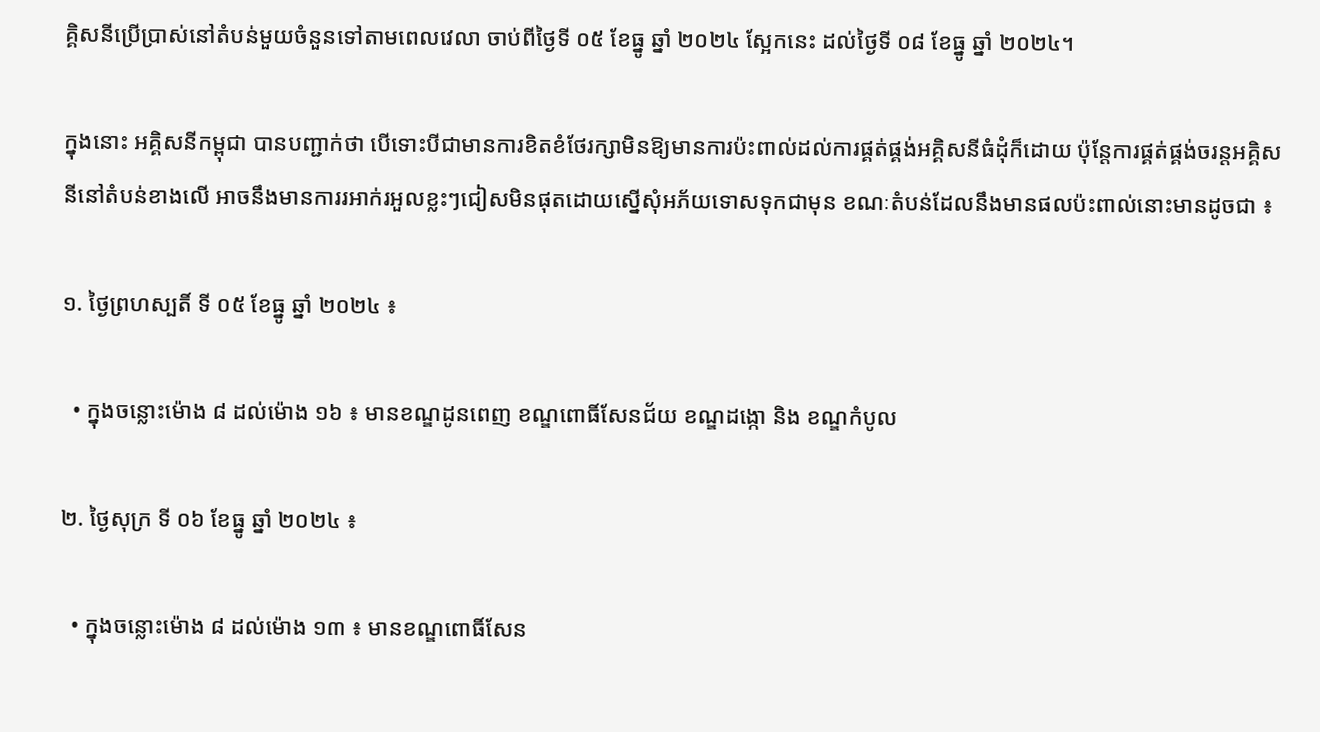គ្គិសនីប្រើប្រាស់នៅតំបន់មួយចំនួនទៅតាមពេលវេលា ចាប់ពីថ្ងៃទី ០៥ ខែធ្នូ ឆ្នាំ ២០២៤ ស្អែកនេះ ដល់ថ្ងៃទី ០៨ ខែធ្នូ ឆ្នាំ ២០២៤។

ក្នុងនោះ អគ្គិសនីកម្ពុជា បានបញ្ជាក់ថា បើទោះបីជាមានការខិតខំថែរក្សាមិនឱ្យមានការប៉ះពាល់ដល់ការផ្គត់ផ្គង់អគ្គិសនីធំដុំក៏ដោយ ប៉ុន្តែការផ្គត់ផ្គង់ចរន្តអគ្គិសនីនៅតំបន់ខាងលើ អាចនឹងមានការរអាក់រអួលខ្លះៗជៀសមិនផុតដោយស្នើសុំអភ័យទោសទុកជាមុន ខណៈតំបន់ដែលនឹងមានផលប៉ះពាល់នោះមានដូចជា ៖

១. ថ្ងៃព្រហស្បតិ៍ ទី ០៥ ខែធ្នូ ឆ្នាំ ២០២៤ ៖

  • ក្នុងចន្លោះម៉ោង ៨ ដល់ម៉ោង ១៦ ៖ មានខណ្ឌដូនពេញ ខណ្ឌពោធិ៍សែនជ័យ ខណ្ឌដង្កោ និង ខណ្ឌកំបូល

២. ថ្ងៃសុក្រ ទី ០៦ ខែធ្នូ ឆ្នាំ ២០២៤ ៖

  • ក្នុងចន្លោះម៉ោង ៨ ដល់ម៉ោង ១៣ ៖ មានខណ្ឌពោធិ៍សែន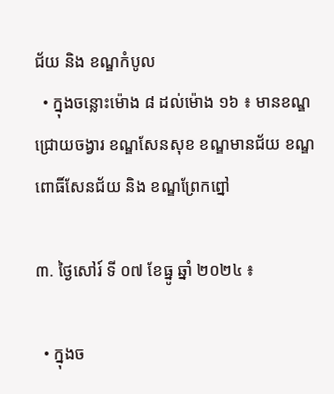ជ័យ និង ខណ្ឌកំបូល
  • ក្នុងចន្លោះម៉ោង ៨ ដល់ម៉ោង ១៦ ៖ មានខណ្ឌជ្រោយចង្វារ ខណ្ឌសែនសុខ ខណ្ឌមានជ័យ ខណ្ឌពោធិ៍សែនជ័យ និង ខណ្ឌព្រែកព្នៅ

៣. ថ្ងៃសៅរ៍ ទី ០៧ ខែធ្នូ ឆ្នាំ ២០២៤ ៖

  • ក្នុងច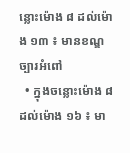ន្លោះម៉ោង ៨ ដល់ម៉ោង ១៣ ៖ មានខណ្ឌច្បារអំពៅ
  • ក្នុងចន្លោះម៉ោង ៨ ដល់ម៉ោង ១៦ ៖ មា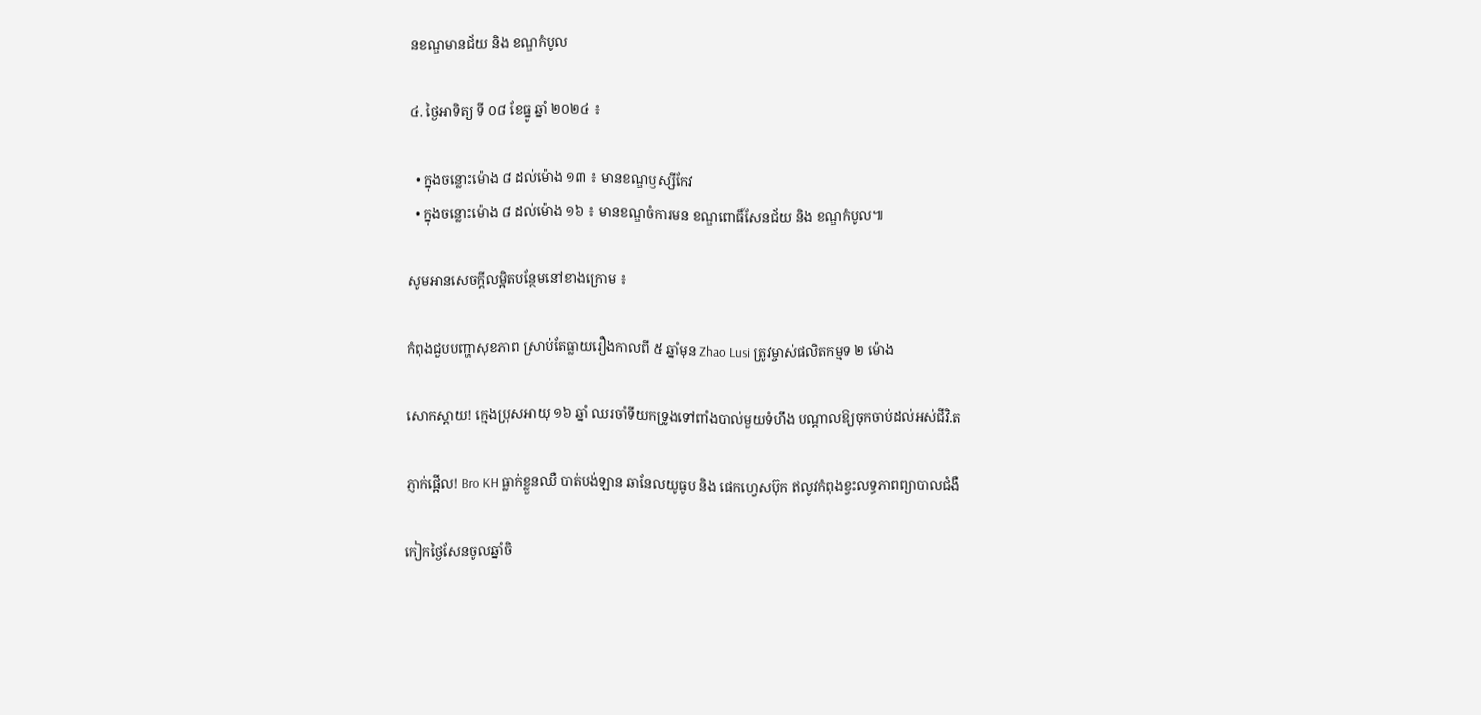នខណ្ឌមានជ័យ និង ខណ្ឌកំបូល

៤. ថ្ងៃអាទិត្យ ទី ០៨ ខែធ្នូ ឆ្នាំ ២០២៤ ៖

  • ក្នុងចន្លោះម៉ោង ៨ ដល់ម៉ោង ១៣ ៖ មានខណ្ឌឫស្សីកែវ
  • ក្នុងចន្លោះម៉ោង ៨ ដល់ម៉ោង ១៦ ៖ មានខណ្ឌចំការមន ខណ្ឌពោធិ៍សែនជ័យ និង ខណ្ឌកំបូល៕

សូមអានសេចក្ដីលម្អិតបន្ថែមនៅខាងក្រោម ៖

កំពុងជួបបញ្ហាសុខភាព ស្រាប់តែធ្លាយរឿងកាលពី ៥ ឆ្នាំមុន Zhao Lusi ត្រូវម្ចាស់ផលិតកម្មទ ២ ម៉ោង

សោកស្ដាយ! ក្មេងប្រុសអាយុ ១៦ ឆ្នាំ ឈរចាំទីយកទ្រូងទៅពាំងបាល់មួយទំហឹង បណ្ដាលឱ្យចុកចាប់ដល់អស់ជីវិ.ត

ភ្ញាក់ផ្អើល! Bro KH ធ្លាក់ខ្លួនឈឺ បាត់បង់ឡាន ឆានែលយូធូប និង ផេកហ្វេសប៊ុក ឥលូវកំពុងខ្វះលទ្ធភាពព្យាបាលជំងឺ

កៀកថ្ងៃសែនចូលឆ្នាំចិ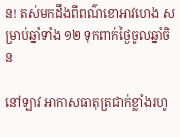ន! តស់មកដឹងពីពណ៌ខោអាវហេង សម្រាប់ឆ្នាំទាំង ១២ ទុកពាក់ថ្ងៃចូលឆ្នាំចិន

នៅឡាវ អាកាសធាតុត្រជាក់ខ្លាំងរហូ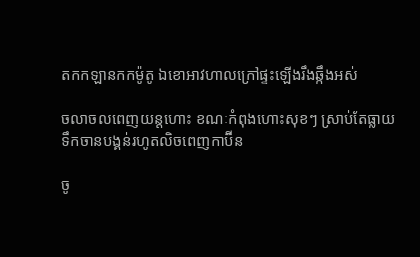តកកឡានកកម៉ូតូ ឯខោអាវហាលក្រៅផ្ទះឡើងរឹងឆ្កឹងអស់

ចលាចលពេញយន្តហោះ ខណៈកំពុងហោះសុខៗ ស្រាប់តែធ្លាយទឹកចានបង្គន់រហូតលិចពេញកាប៊ីន

ចូ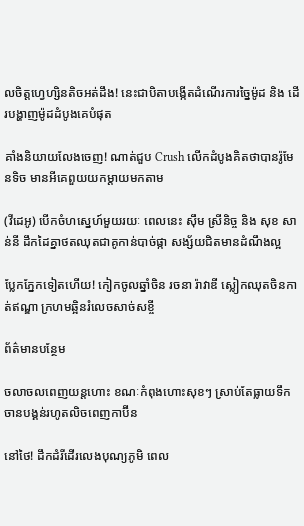លចិត្តហ្វេហ្សិនតិចអត់ដឹង! នេះជាបិតាបង្កើតដំណើរការច្នៃម៉ូដ និង ដើរបង្ហាញម៉ូដដំបូងគេបំផុត

គាំងនិយាយលែងចេញ! ណាត់ជួប Crush លើកដំបូងគិតថាបានរ៉ូមែនទិច មានអីគេពួយយកម្ដាយមកតាម

(វីដេអូ) បើកចំហស្នេហ៍មួយរយៈ ពេលនេះ ស៊ឹម ស្រីនិច្ច និង សុខ សាន់នី ដឹកដៃគ្នាថតឈុតជាគូកាន់បាច់ផ្កា សង្ស័យជិតមានដំណឹងល្អ

ប្លែកភ្នែកទៀតហើយ! កៀកចូលឆ្នាំចិន រចនា រ៉ាវាឌី ស្លៀកឈុតចិនកាត់ឥណ្ឌា ក្រហមឆ្អិនរំលេចសាច់សខ្ចី

ព័ត៌មានបន្ថែម

ចលាចលពេញយន្តហោះ ខណៈកំពុងហោះសុខៗ ស្រាប់តែធ្លាយទឹកចានបង្គន់រហូតលិចពេញកាប៊ីន

នៅថៃ! ដឹកដំរីដើរលេងបុណ្យភូមិ ពេល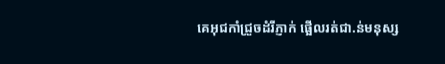គេអុជកាំជ្រួចដំរីភ្ញាក់ ផ្អើលរត់ជា.ន់មនុស្ស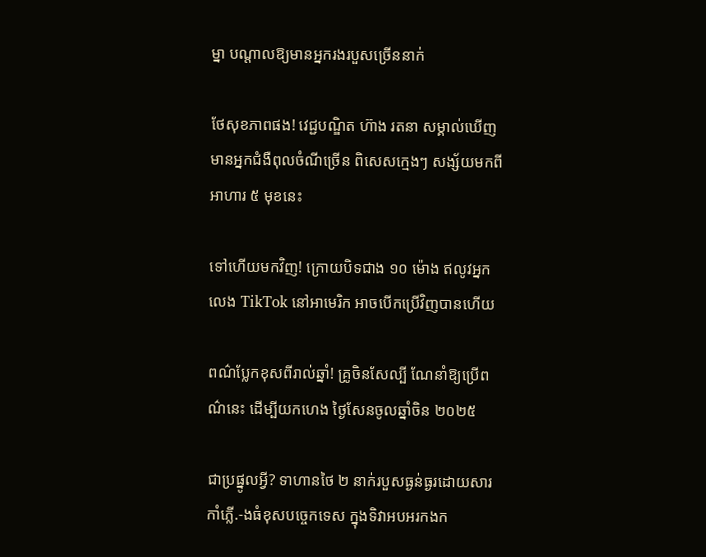ម្នា បណ្ដាលឱ្យមានអ្នករងរបួសច្រើននាក់

ថែសុខភាពផង! វេជ្ជបណ្ឌិត ហ៊ាង រតនា សម្គាល់ឃើញមានអ្នកជំងឺពុលចំណីច្រើន ពិសេសក្មេងៗ សង្ស័យមកពីអាហារ ៥ មុខនេះ

ទៅហើយមកវិញ! ក្រោយបិទជាង ១០ ម៉ោង ឥលូវអ្នកលេង TikTok នៅអាមេរិក អាចបើកប្រើវិញបានហើយ

ពណ៌ប្លែកខុសពីរាល់ឆ្នាំ! គ្រូចិនសែល្បី ណែនាំឱ្យប្រើពណ៌នេះ ដើម្បីយកហេង ថ្ងៃសែនចូលឆ្នាំចិន ២០២៥

ជាប្រផ្នូលអ្វី? ទាហានថៃ ២ នាក់របួសធ្ងន់ធ្ងរដោយសារកាំភ្លើ.-ងធំខុសបច្ចេកទេស ក្នុងទិវាអបអរកងក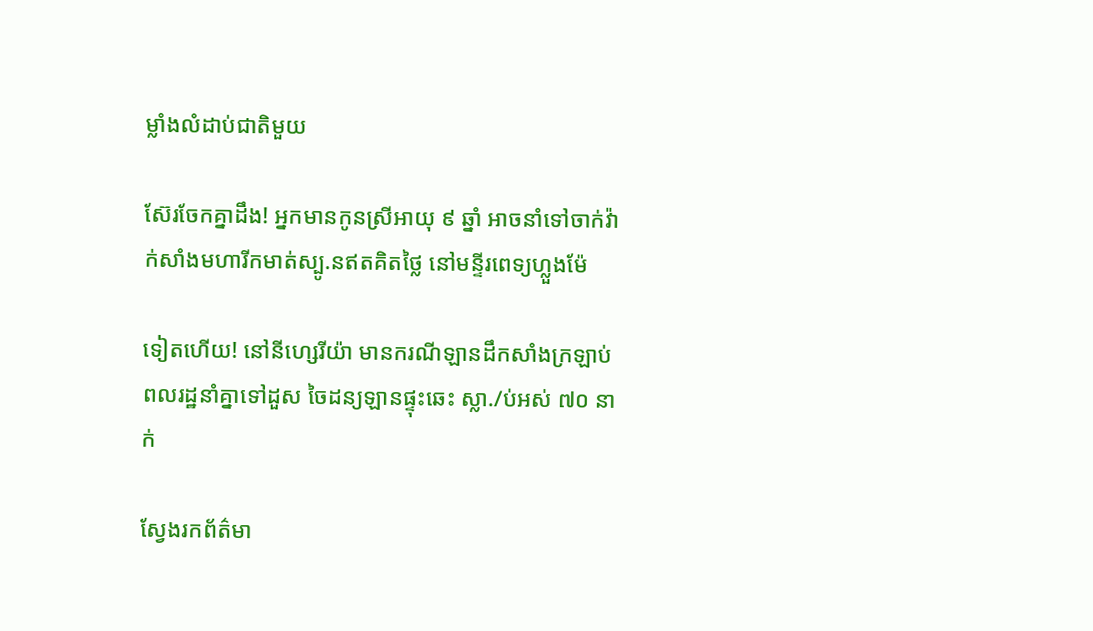ម្លាំងលំដាប់ជាតិមួយ

ស៊ែរចែកគ្នាដឹង! អ្នកមានកូនស្រីអាយុ ៩ ឆ្នាំ អាចនាំទៅចាក់វ៉ាក់សាំងមហារីកមាត់ស្បូ.នឥតគិតថ្លៃ នៅមន្ទីរពេទ្យហ្លួងម៉ែ

ទៀតហើយ! នៅនីហ្សេរីយ៉ា មានករណីឡានដឹកសាំងក្រឡាប់ ពលរដ្ឋនាំគ្នាទៅដួស ចៃដន្យឡានផ្ទុះឆេះ ស្លា./ប់អស់ ៧០ នាក់

ស្វែងរកព័ត៌មា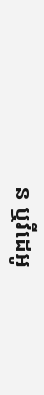ន ឬវីដេអូ